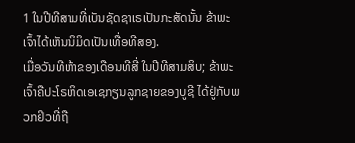1 ໃນປີທີສາມທີ່ເບັນຊັດຊາເຣເປັນກະສັດນັ້ນ ຂ້າພະເຈົ້າໄດ້ເຫັນນິມິດເປັນເທື່ອທີສອງ.
ເມື່ອວັນທີຫ້າຂອງເດືອນທີສີ່ ໃນປີທີສາມສິບ; ຂ້າພະເຈົ້າຄືປະໂຣຫິດເອເຊກຽນລູກຊາຍຂອງບູຊີ ໄດ້ຢູ່ກັບພວກຢິວທີ່ຖື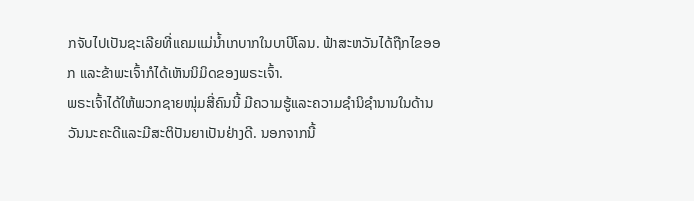ກຈັບໄປເປັນຊະເລີຍທີ່ແຄມແມ່ນໍ້າເກບາກໃນບາບີໂລນ. ຟ້າສະຫວັນໄດ້ຖືກໄຂອອກ ແລະຂ້າພະເຈົ້າກໍໄດ້ເຫັນນິມິດຂອງພຣະເຈົ້າ.
ພຣະເຈົ້າໄດ້ໃຫ້ພວກຊາຍໜຸ່ມສີ່ຄົນນີ້ ມີຄວາມຮູ້ແລະຄວາມຊຳນິຊຳນານໃນດ້ານວັນນະຄະດີແລະມີສະຕິປັນຍາເປັນຢ່າງດີ. ນອກຈາກນີ້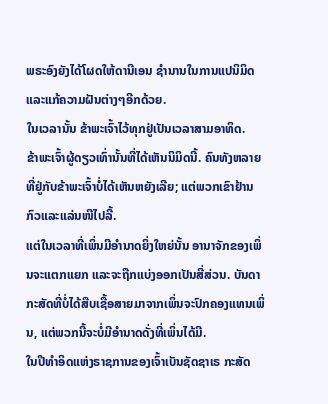ພຣະອົງຍັງໄດ້ໂຜດໃຫ້ດານີເອນ ຊຳນານໃນການແປນິມິດແລະແກ້ຄວາມຝັນຕ່າງໆອີກດ້ວຍ.
ໃນເວລານັ້ນ ຂ້າພະເຈົ້າໄວ້ທຸກຢູ່ເປັນເວລາສາມອາທິດ.
ຂ້າພະເຈົ້າຜູ້ດຽວເທົ່ານັ້ນທີ່ໄດ້ເຫັນນິມິດນີ້. ຄົນທັງຫລາຍທີ່ຢູ່ກັບຂ້າພະເຈົ້າບໍ່ໄດ້ເຫັນຫຍັງເລີຍ; ແຕ່ພວກເຂົາຢ້ານກົວແລະແລ່ນໜີໄປລີ້.
ແຕ່ໃນເວລາທີ່ເພິ່ນມີອຳນາດຍິ່ງໃຫຍ່ນັ້ນ ອານາຈັກຂອງເພິ່ນຈະແຕກແຍກ ແລະຈະຖືກແບ່ງອອກເປັນສີ່ສ່ວນ. ບັນດາກະສັດທີ່ບໍ່ໄດ້ສືບເຊື້ອສາຍມາຈາກເພິ່ນຈະປົກຄອງແທນເພິ່ນ, ແຕ່ພວກນີ້ຈະບໍ່ມີອຳນາດດັ່ງທີ່ເພິ່ນໄດ້ມີ.
ໃນປີທຳອິດແຫ່ງຣາຊການຂອງເຈົ້າເບັນຊັດຊາເຣ ກະສັດ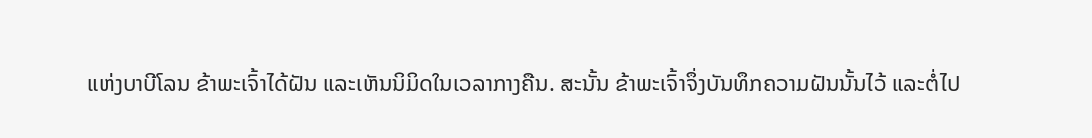ແຫ່ງບາບີໂລນ ຂ້າພະເຈົ້າໄດ້ຝັນ ແລະເຫັນນິມິດໃນເວລາກາງຄືນ. ສະນັ້ນ ຂ້າພະເຈົ້າຈຶ່ງບັນທຶກຄວາມຝັນນັ້ນໄວ້ ແລະຕໍ່ໄປ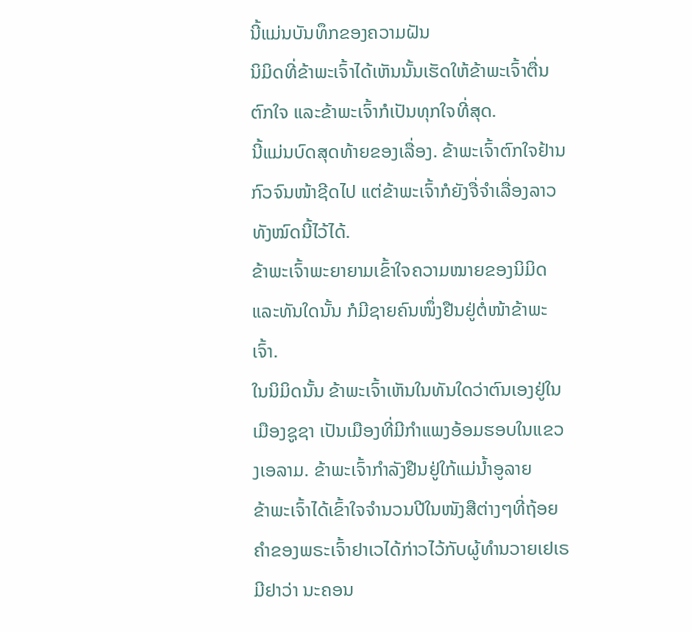ນີ້ແມ່ນບັນທຶກຂອງຄວາມຝັນ
ນິມິດທີ່ຂ້າພະເຈົ້າໄດ້ເຫັນນັ້ນເຮັດໃຫ້ຂ້າພະເຈົ້າຕື່ນຕົກໃຈ ແລະຂ້າພະເຈົ້າກໍເປັນທຸກໃຈທີ່ສຸດ.
ນີ້ແມ່ນບົດສຸດທ້າຍຂອງເລື່ອງ. ຂ້າພະເຈົ້າຕົກໃຈຢ້ານກົວຈົນໜ້າຊີດໄປ ແຕ່ຂ້າພະເຈົ້າກໍຍັງຈື່ຈຳເລື່ອງລາວທັງໝົດນີ້ໄວ້ໄດ້.
ຂ້າພະເຈົ້າພະຍາຍາມເຂົ້າໃຈຄວາມໝາຍຂອງນິມິດ ແລະທັນໃດນັ້ນ ກໍມີຊາຍຄົນໜຶ່ງຢືນຢູ່ຕໍ່ໜ້າຂ້າພະເຈົ້າ.
ໃນນິມິດນັ້ນ ຂ້າພະເຈົ້າເຫັນໃນທັນໃດວ່າຕົນເອງຢູ່ໃນເມືອງຊູຊາ ເປັນເມືອງທີ່ມີກຳແພງອ້ອມຮອບໃນແຂວງເອລາມ. ຂ້າພະເຈົ້າກຳລັງຢືນຢູ່ໃກ້ແມ່ນໍ້າອູລາຍ
ຂ້າພະເຈົ້າໄດ້ເຂົ້າໃຈຈຳນວນປີໃນໜັງສືຕ່າງໆທີ່ຖ້ອຍຄຳຂອງພຣະເຈົ້າຢາເວໄດ້ກ່າວໄວ້ກັບຜູ້ທຳນວາຍເຢເຣມີຢາວ່າ ນະຄອນ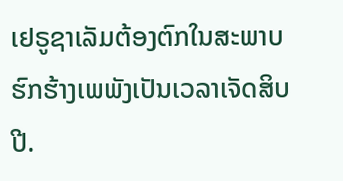ເຢຣູຊາເລັມຕ້ອງຕົກໃນສະພາບຮົກຮ້າງເພພັງເປັນເວລາເຈັດສິບປີ.